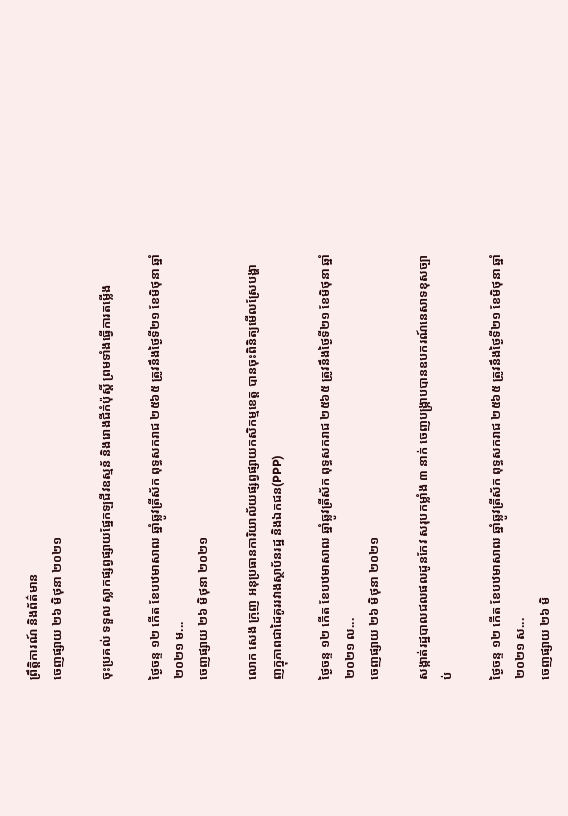ព្រឹត្តិការណ៍ និងព័ត៌មាន
ចេញផ្សាយ ២៦ មិថុនា ២០២១

ចុះប្រគល់ ទទួល ស្លាកផ្សព្វផ្សាយផ្នែកឡជីវឧស្មន័ និងរោងជីកំប៉ុស្ដិ៍ ព្រមទាំងធ្វើការតម្លើង

ថ្ងៃចន្ទ ១២ កើត ខែបឋមាសាឍ ឆ្នាំឆ្លូវត្រីស័ក ពុទ្ធសករាជ ២៥៦៥ ត្រូវនឹងថ្ងៃទី២១ ខែមិថុនា ឆ្នាំ២០២១ ម...
ចេញផ្សាយ ២៦ មិថុនា ២០២១

លោក សេង ក្រុញ អនុប្រធានការិយាល័យផ្សព្វផ្សាយកសិកម្មខេត្ត បានចុះពិនិត្យមើលស្រែបង្ហាញក្នុភាពជាដៃគូររវាងស្ថាប័នរដ្ឋ និងឯកជន(PPP)

ថ្ងៃចន្ទ ១២ កើត ខែបឋមាសាឍ ឆ្នាំឆ្លូវត្រីស័ក ពុទ្ធសករាជ ២៥៦៥ ត្រូវនឹងថ្ងៃទី២១ ខែមិថុនា ឆ្នាំ២០២១ ល...
ចេញផ្សាយ ២៦ មិថុនា ២០២១

សង្កាត់រដ្ឋបាលជលផលដូនកែវ សរុបកម្លាំង ៣ នាក់ ចេញបង្រ្កាបបានឧបករណ៍នេសាទខុសច្បាប់

ថ្ងៃចន្ទ ១២ កើត ខែបឋមាសាឍ ឆ្នាំឆ្លូវត្រីស័ក ពុទ្ធសករាជ ២៥៦៥ ត្រូវនឹងថ្ងៃទី២១ ខែមិថុនា ឆ្នាំ២០២១ ស...
ចេញផ្សាយ ២៦ មិ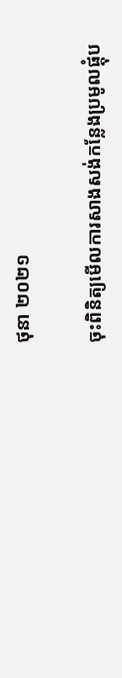ថុនា ២០២១

ចុះពិនិត្យមើលការសាងសង់កន្លែងប្រមូលផ្តុំប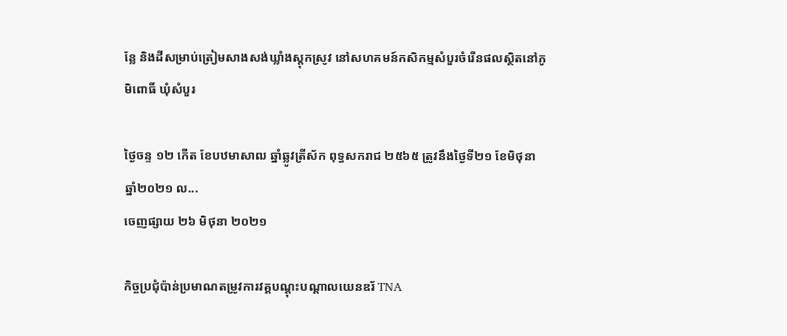ន្លែ និងដីសម្រាប់ត្រៀមសាងសង់ឃ្លាំងស្តុកស្រូវ នៅសហគមន៍កសិកម្មសំបួរចំរើនផលស្ថិតនៅភូមិពោធិ៍ ឃុំសំបួរ

ថ្ងៃចន្ទ ១២ កើត ខែបឋមាសាឍ ឆ្នាំឆ្លូវត្រីស័ក ពុទ្ធសករាជ ២៥៦៥ ត្រូវនឹងថ្ងៃទី២១ ខែមិថុនា ឆ្នាំ២០២១ ល...
ចេញផ្សាយ ២៦ មិថុនា ២០២១

កិច្ចប្រជុំប៉ាន់ប្រមាណតម្រូវការវគ្គបណ្តុះបណ្តាលយេនឌរ័ TNA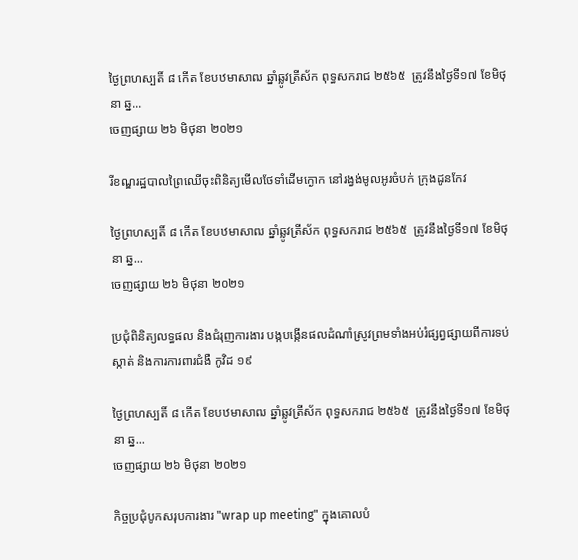ថ្ងៃព្រហស្បតិ៍ ៨ កើត ខែបឋមាសាឍ ឆ្នាំឆ្លូវត្រីស័ក ពុទ្ធសករាជ ២៥៦៥  ត្រូវនឹងថ្ងៃទី១៧ ខែមិថុនា ឆ្ន...
ចេញផ្សាយ ២៦ មិថុនា ២០២១

រីខណ្ឌរដ្ឋបាលព្រៃឈើចុះពិនិត្យមើលថែទាំដើមក្ងោក នៅរង្វង់មូលអូរចំបក់ ក្រុងដូនកែវ

ថ្ងៃព្រហស្បតិ៍ ៨ កើត ខែបឋមាសាឍ ឆ្នាំឆ្លូវត្រីស័ក ពុទ្ធសករាជ ២៥៦៥  ត្រូវនឹងថ្ងៃទី១៧ ខែមិថុនា ឆ្ន...
ចេញផ្សាយ ២៦ មិថុនា ២០២១

ប្រជុំពិនិត្យលទ្ធផល និងជំរុញការងារ បង្កបង្កើនផលដំណាំស្រូវព្រមទាំងអប់រំផ្សព្វផ្សាយពីការទប់ស្កាត់ និងការការពារជំងឺ កូវិដ ១៩

ថ្ងៃព្រហស្បតិ៍ ៨ កើត ខែបឋមាសាឍ ឆ្នាំឆ្លូវត្រីស័ក ពុទ្ធសករាជ ២៥៦៥  ត្រូវនឹងថ្ងៃទី១៧ ខែមិថុនា ឆ្ន...
ចេញផ្សាយ ២៦ មិថុនា ២០២១

កិច្ចប្រជុំបូកសរុបការងារ "wrap up meeting" ក្នុងគោលបំ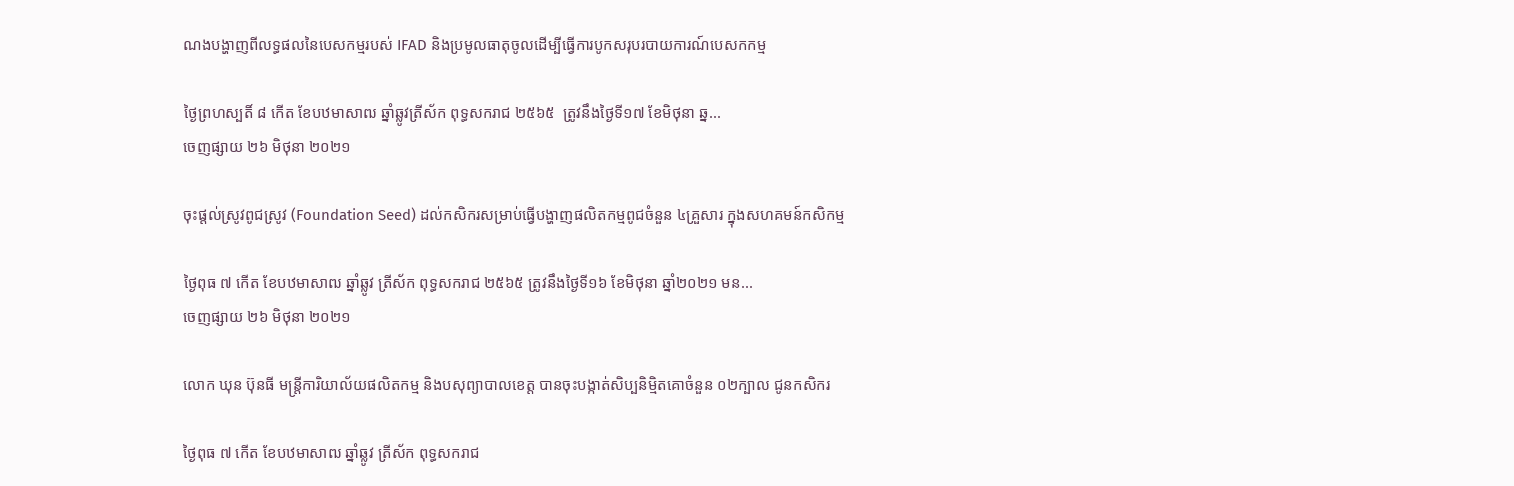ណងបង្ហាញពីលទ្ធផលនៃបេសកម្មរបស់ IFAD និងប្រមូលធាតុចូលដើម្បីធ្វើការបូកសរុបរបាយការណ៍បេសកកម្ម

ថ្ងៃព្រហស្បតិ៍ ៨ កើត ខែបឋមាសាឍ ឆ្នាំឆ្លូវត្រីស័ក ពុទ្ធសករាជ ២៥៦៥  ត្រូវនឹងថ្ងៃទី១៧ ខែមិថុនា ឆ្ន...
ចេញផ្សាយ ២៦ មិថុនា ២០២១

ចុះផ្តល់ស្រូវពូជស្រូវ (Foundation Seed) ដល់កសិករសម្រាប់ធ្វើបង្ហាញផលិតកម្មពូជចំនួន ៤គ្រួសារ ក្នុងសហគមន៍កសិកម្ម

ថ្ងៃពុធ ៧ កើត ខែបឋមាសាឍ ឆ្នាំឆ្លូវ ត្រីស័ក ពុទ្ធសករាជ ២៥៦៥ ត្រូវនឹងថ្ងៃទី១៦ ខែមិថុនា ឆ្នាំ២០២១ មន...
ចេញផ្សាយ ២៦ មិថុនា ២០២១

លោក ឃុន ប៊ុនធី មន្ត្រីការិយាល័យផលិតកម្ម និងបសុព្យាបាលខេត្ត បានចុះបង្កាត់សិប្បនិមិ្មតគោចំនួន ០២ក្បាល ជូនកសិករ

ថ្ងៃពុធ ៧ កើត ខែបឋមាសាឍ ឆ្នាំឆ្លូវ ត្រីស័ក ពុទ្ធសករាជ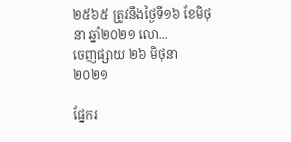២៥៦៥ ត្រូវនឹងថ្ងៃទី១៦ ខែមិថុនា ឆ្នាំ២០២១ លោ...
ចេញផ្សាយ ២៦ មិថុនា ២០២១

ផ្នែករ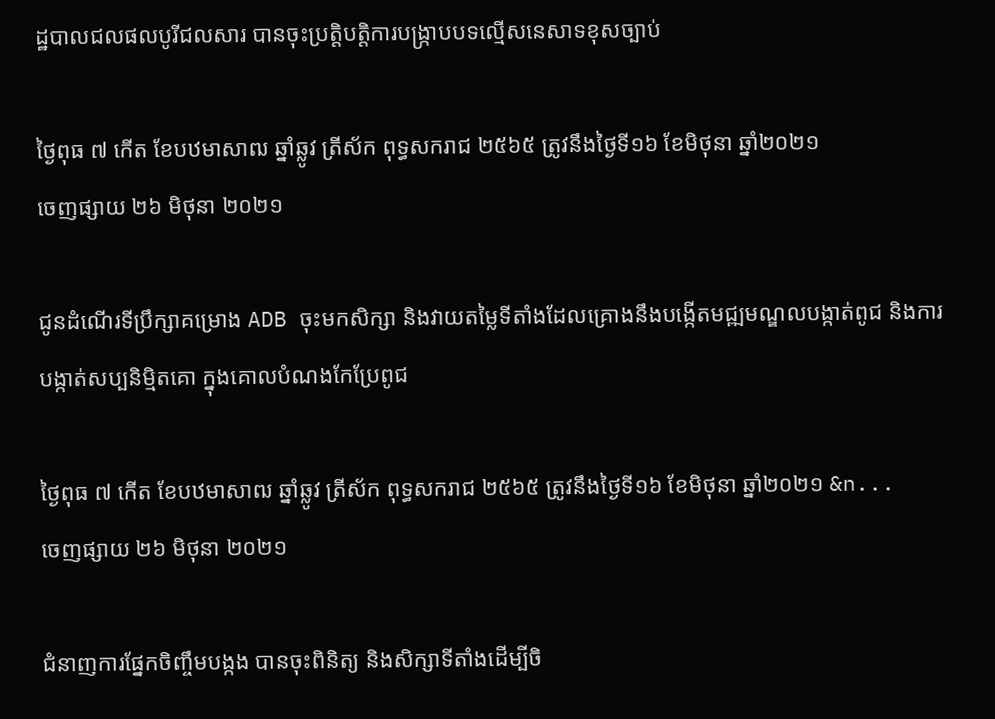ដ្ឋបាលជលផលបូរីជលសារ បានចុះប្រត្តិបត្តិការបង្ក្រាបបទល្មើសនេសាទខុសច្បាប់

ថ្ងៃពុធ ៧ កើត ខែបឋមាសាឍ ឆ្នាំឆ្លូវ ត្រីស័ក ពុទ្ធសករាជ ២៥៦៥ ត្រូវនឹងថ្ងៃទី១៦ ខែមិថុនា ឆ្នាំ២០២១
ចេញផ្សាយ ២៦ មិថុនា ២០២១

ជូនដំណើរទីប្រឹក្សាគម្រោង ADB ចុះមកសិក្សា និងវាយតម្លៃទីតាំងដែលគ្រោងនឹងបង្កើតមជ្ឍមណ្ឌលបង្កាត់ពូជ និងការបង្កាត់សប្បនិមិ្មតគោ ក្នុងគោលបំណងកែប្រែពូជ

ថ្ងៃពុធ ៧ កើត ខែបឋមាសាឍ ឆ្នាំឆ្លូវ ត្រីស័ក ពុទ្ធសករាជ ២៥៦៥ ត្រូវនឹងថ្ងៃទី១៦ ខែមិថុនា ឆ្នាំ២០២១ &n...
ចេញផ្សាយ ២៦ មិថុនា ២០២១

ជំនាញការផ្នែកចិញ្ចឹមបង្កង បានចុះពិនិត្យ និងសិក្សាទីតាំងដើម្បីចិ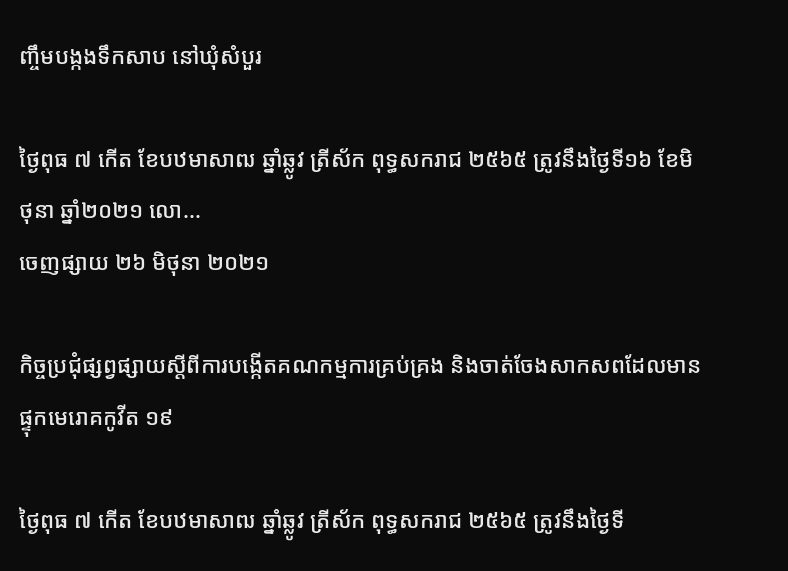ញ្ចឹមបង្កងទឹកសាប នៅឃុំសំបួរ

ថ្ងៃពុធ ៧ កើត ខែបឋមាសាឍ ឆ្នាំឆ្លូវ ត្រីស័ក ពុទ្ធសករាជ ២៥៦៥ ត្រូវនឹងថ្ងៃទី១៦ ខែមិថុនា ឆ្នាំ២០២១ លោ...
ចេញផ្សាយ ២៦ មិថុនា ២០២១

កិច្ចប្រជុំផ្សព្វផ្សាយស្តីពីការបង្កើតគណកម្មការគ្រប់គ្រង និងចាត់ចែងសាកសពដែលមានផ្ទុកមេរោគកូវីត ១៩

ថ្ងៃពុធ ៧ កើត ខែបឋមាសាឍ ឆ្នាំឆ្លូវ ត្រីស័ក ពុទ្ធសករាជ ២៥៦៥ ត្រូវនឹងថ្ងៃទី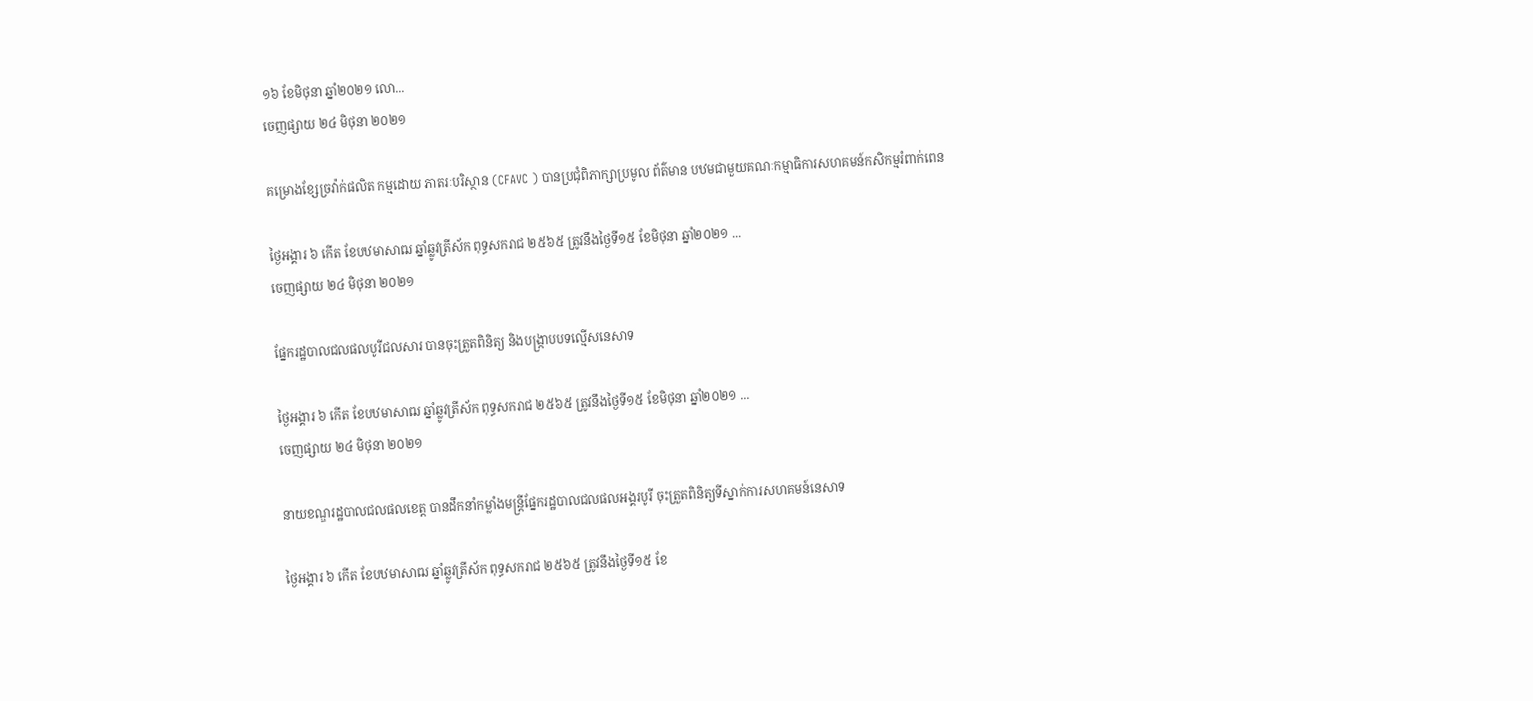១៦ ខែមិថុនា ឆ្នាំ២០២១ លោ...
ចេញផ្សាយ ២៤ មិថុនា ២០២១

គម្រោងខ្សែច្រវ៉ាក់ផលិត កម្មដោយ ភាតរៈបរិស្ថាន (CFAVC ) បានប្រជុំពិភាក្សាប្រមូល ព័ត៌មាន បឋមជាមួយគណៈកម្មាធិការសហគមន៍កសិកម្មរំពាក់ពេន

ថ្ងៃអង្គារ ៦ កើត ខែបឋមាសាឍ ឆ្នាំឆ្លូវត្រីស័ក ពុទ្ធសករាជ ២៥៦៥ ត្រូវនឹងថ្ងៃទី១៥ ខែមិថុនា ឆ្នាំ២០២១ ...
ចេញផ្សាយ ២៤ មិថុនា ២០២១

ផ្នែករដ្ឋបាលជលផលបូរីជលសារ បានចុះត្រួតពិនិត្យ និងបង្ក្រាបបទល្មើសនេសាទ

ថ្ងៃអង្គារ ៦ កើត ខែបឋមាសាឍ ឆ្នាំឆ្លូវត្រីស័ក ពុទ្ធសករាជ ២៥៦៥ ត្រូវនឹងថ្ងៃទី១៥ ខែមិថុនា ឆ្នាំ២០២១ ...
ចេញផ្សាយ ២៤ មិថុនា ២០២១

នាយខណ្ឌរដ្ឋបាលជលផលខេត្ត បានដឹកនាំកម្លាំងមន្រ្តីផ្នែករដ្ឋបាលជលផលអង្គរបូរី ចុះត្រួតពិនិត្យទីស្នាក់ការសហគមន៍នេសាទ

ថ្ងៃអង្គារ ៦ កើត ខែបឋមាសាឍ ឆ្នាំឆ្លូវត្រីស័ក ពុទ្ធសករាជ ២៥៦៥ ត្រូវនឹងថ្ងៃទី១៥ ខែ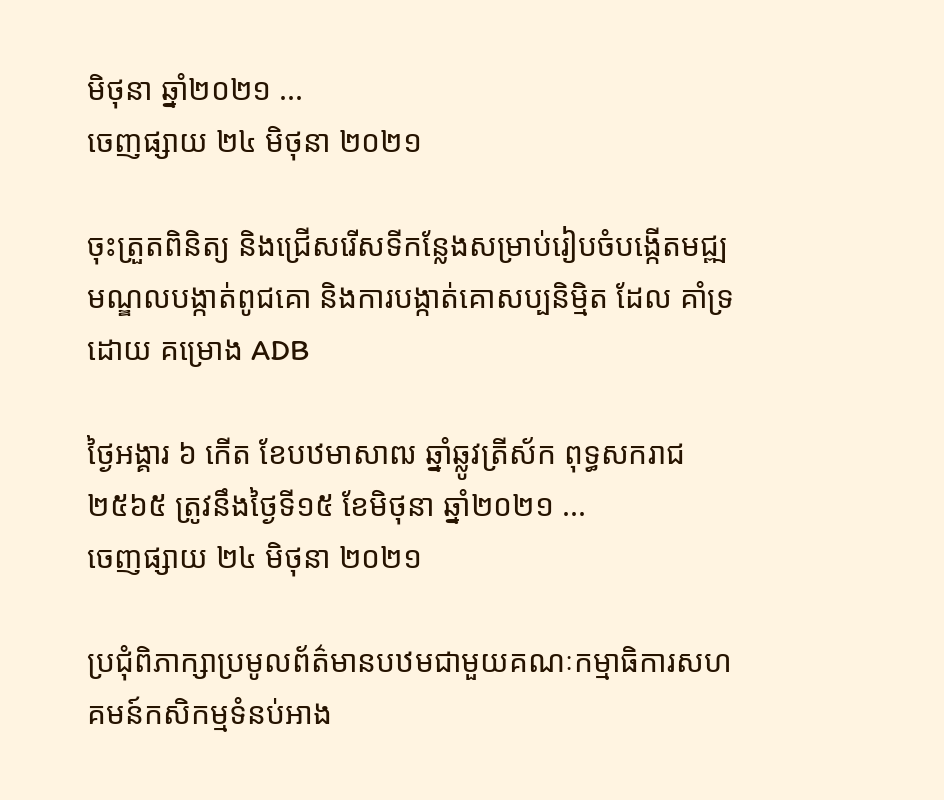មិថុនា ឆ្នាំ២០២១ ...
ចេញផ្សាយ ២៤ មិថុនា ២០២១

ចុះត្រួតពិនិត្យ និងជ្រើសរើសទីកន្លែងសម្រាប់រៀបចំបង្កើតមជ្ឍមណ្ឌលបង្កាត់ពូជគោ និងការបង្កាត់គោសប្បនិមិ្មត ដែល គាំទ្រ ដោយ គម្រោង ADB

ថ្ងៃអង្គារ ៦ កើត ខែបឋមាសាឍ ឆ្នាំឆ្លូវត្រីស័ក ពុទ្ធសករាជ ២៥៦៥ ត្រូវនឹងថ្ងៃទី១៥ ខែមិថុនា ឆ្នាំ២០២១ ...
ចេញផ្សាយ ២៤ មិថុនា ២០២១

ប្រជុំពិភាក្សាប្រមូលព័ត៌មានបឋមជាមួយគណៈកម្មាធិការសហគមន៍កសិកម្មទំនប់អាង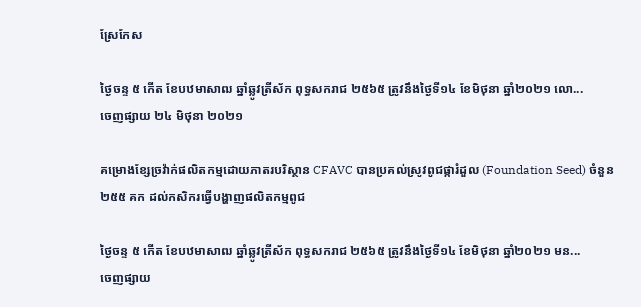ស្រែកែស

ថ្ងៃចន្ទ ៥ កើត ខែបឋមាសាឍ ឆ្នាំឆ្លូវត្រីស័ក ពុទ្ធសករាជ ២៥៦៥ ត្រូវនឹងថ្ងៃទី១៤ ខែមិថុនា ឆ្នាំ២០២១ លោ...
ចេញផ្សាយ ២៤ មិថុនា ២០២១

គម្រោងខ្សែច្រវ៉ាក់ផលិតកម្មដោយភាតរបរិស្ថាន CFAVC បានប្រគល់ស្រូវពូជផ្ការំដួល (Foundation Seed) ចំនួន ២៥៥ គក ដល់កសិករធ្វើបង្ហាញផលិតកម្មពូជ

ថ្ងៃចន្ទ ៥ កើត ខែបឋមាសាឍ ឆ្នាំឆ្លូវត្រីស័ក ពុទ្ធសករាជ ២៥៦៥ ត្រូវនឹងថ្ងៃទី១៤ ខែមិថុនា ឆ្នាំ២០២១ មន...
ចេញផ្សាយ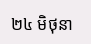២៤ មិថុនា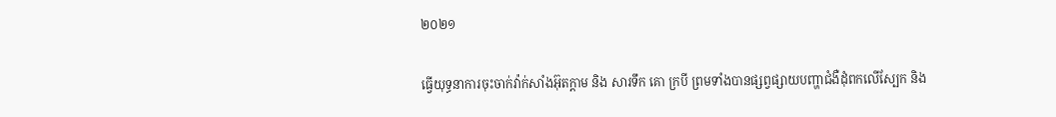២០២១

ធ្វើយុទ្ធនាការចុះចាក់វ៉ាក់សាំងអ៊ុតក្ដាម និង សារទឹក គោ ក្របី ព្រមទាំងបានផ្សព្វផ្សាយបញ្ហាជំងឺដុំពកលើស្បែក និង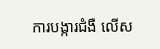ការបង្ការជំងឺ លើស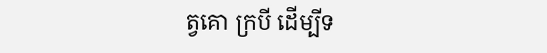ត្វគោ ក្របី ដើម្បីទ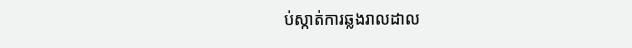ប់ស្កាត់ការឆ្លងរាលដាល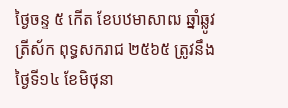ថ្ងៃចន្ទ ៥ កើត ខែបឋមាសាឍ ឆ្នាំឆ្លូវត្រីស័ក ពុទ្ធសករាជ ២៥៦៥ ត្រូវនឹងថ្ងៃទី១៤ ខែមិថុនា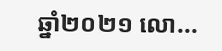ឆ្នាំ២០២១ លោ...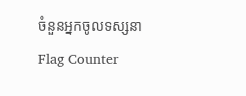ចំនួនអ្នកចូលទស្សនា
Flag Counter